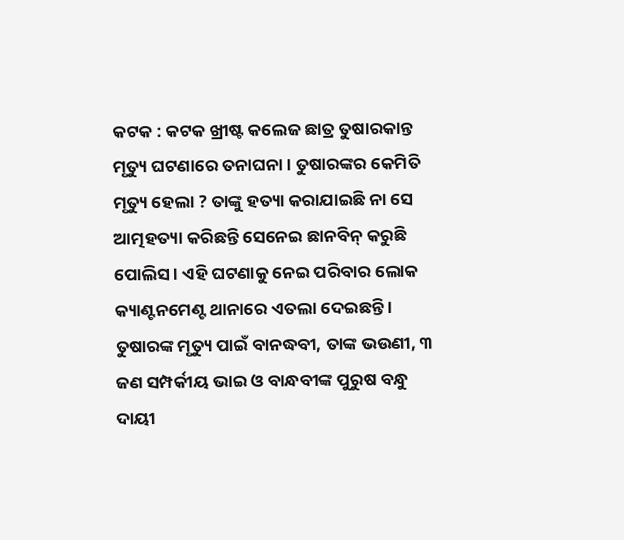କଟକ : କଟକ ଖ୍ରୀଷ୍ଟ କଲେଜ ଛାତ୍ର ତୁଷାରକାନ୍ତ ମୃତ୍ୟୁ ଘଟଣାରେ ତନାଘନା । ତୁଷାରଙ୍କର କେମିତି ମୃତ୍ୟୁ ହେଲା ? ତାଙ୍କୁ ହତ୍ୟା କରାଯାଇଛି ନା ସେ ଆତ୍ମହତ୍ୟା କରିଛନ୍ତି ସେନେଇ ଛାନବିନ୍ କରୁଛି ପୋଲିସ । ଏହି ଘଟଣାକୁ ନେଇ ପରିବାର ଲୋକ କ୍ୟାଣ୍ଟନମେଣ୍ଟ ଥାନାରେ ଏତଲା ଦେଇଛନ୍ତି । ତୁଷାରଙ୍କ ମୃତ୍ୟୁ ପାଇଁ ବାନଦ୍ଧବୀ, ତାଙ୍କ ଭଉଣୀ, ୩ ଜଣ ସମ୍ପର୍କୀୟ ଭାଇ ଓ ବାନ୍ଧବୀଙ୍କ ପୁରୁଷ ବନ୍ଧୁ ଦାୟୀ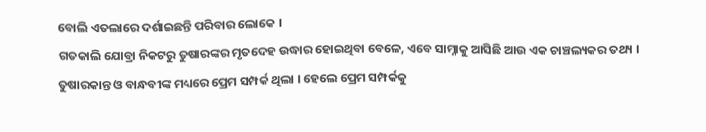ବୋଲି ଏତଲାରେ ଦର୍ଶାଇଛନ୍ତି ପରିବାର ଲୋକେ ।
ଗତକାଲି ଯୋବ୍ରା ନିକଟରୁ ତୁଷାରଙ୍କର ମୃତଦେହ ଉଦ୍ଧାର ହୋଇଥିବା ବେଳେ, ଏବେ ସାମ୍ନାକୁ ଆସିଛି ଆଉ ଏକ ଚାଞ୍ଚଲ୍ୟକର ତଥ୍ୟ । ତୁଷାରକାନ୍ତ ଓ ବାନ୍ଧବୀଙ୍କ ମଧ୍ୟରେ ପ୍ରେମ ସମ୍ପର୍କ ଥିଲା । ହେଲେ ପ୍ରେମ ସମ୍ପର୍କକୁ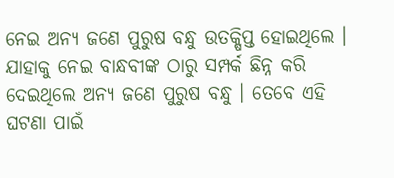ନେଇ ଅନ୍ୟ ଜଣେ ପୁରୁଷ ବନ୍ଧୁ ଉତକ୍ଷିପ୍ତ ହୋଇଥିଲେ । ଯାହାକୁ ନେଇ ବାନ୍ଧବୀଙ୍କ ଠାରୁ ସମ୍ପର୍କ ଛିନ୍ନ କରି ଦେଇଥିଲେ ଅନ୍ୟ ଜଣେ ପୁରୁଷ ବନ୍ଧୁ । ତେବେ ଏହି ଘଟଣା ପାଇଁ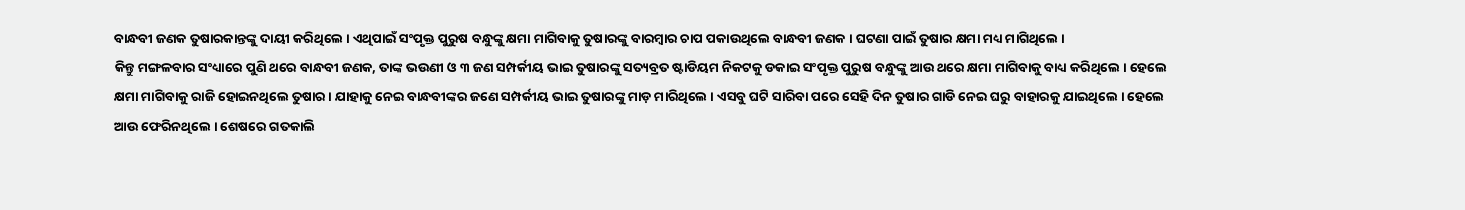ବାନ୍ଧବୀ ଜଣକ ତୁଷାରକାନ୍ତଙ୍କୁ ଦାୟୀ କରିଥିଲେ । ଏଥିପାଇଁ ସଂପୃକ୍ତ ପୁରୁଷ ବନ୍ଧୁଙ୍କୁ କ୍ଷମା ମାଗିବାକୁ ତୁଷାରଙ୍କୁ ବାରମ୍ବାର ଚାପ ପକାଉଥିଲେ ବାନ୍ଧବୀ ଜଣକ । ଘଟଣା ପାଇଁ ତୁଷାର କ୍ଷମା ମଧ୍ୟ ମାଗିଥିଲେ ।
କିନ୍ତୁ ମଙ୍ଗଳବାର ସଂଧ୍ୟାରେ ପୁଣି ଥରେ ବାନ୍ଧବୀ ଜଣକ, ତାଙ୍କ ଭଉଣୀ ଓ ୩ ଜଣ ସମ୍ପର୍କୀୟ ଭାଇ ତୁଷାରଙ୍କୁ ସତ୍ୟବ୍ରତ ଷ୍ଟାଡିୟମ ନିକଟକୁ ଡକାଇ ସଂପୃକ୍ତ ପୁରୁଷ ବନ୍ଧୁଙ୍କୁ ଆଉ ଥରେ କ୍ଷମା ମାଗିବାକୁ ବାଧ୍ୟ କରିଥିଲେ । ହେଲେ କ୍ଷମା ମାଗିବାକୁ ରାଜି ହୋଇନଥିଲେ ତୁଷାର । ଯାହାକୁ ନେଇ ବାନ୍ଧବୀଙ୍କର ଜଣେ ସମ୍ପର୍କୀୟ ଭାଇ ତୁଷାରଙ୍କୁ ମାଡ଼ ମାରିଥିଲେ । ଏସବୁ ଘଟି ସାରିବା ପରେ ସେହି ଦିନ ତୁଷାର ଗାଡି ନେଇ ଘରୁ ବାହାରକୁ ଯାଇଥିଲେ । ହେଲେ ଆଉ ଫେରିନଥିଲେ । ଶେଷରେ ଗତକାଲି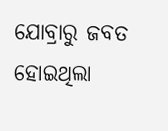ଯୋବ୍ରାରୁ ଜବତ ହୋଇଥିଲା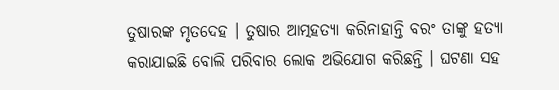ତୁଷାରଙ୍କ ମୃତଦେହ । ତୁଷାର ଆତ୍ମହତ୍ୟା କରିନାହାନ୍ତି ବରଂ ତାଙ୍କୁ ହତ୍ୟା କରାଯାଇଛି ବୋଲି ପରିବାର ଲୋକ ଅଭିଯୋଗ କରିଛନ୍ତି । ଘଟଣା ସହ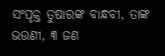ସଂପୃକ୍ତ ତୁଷାରଙ୍କ ବାନ୍ଧବୀ, ତାଙ୍କ ଭଉଣୀ, ୩ ଜଣ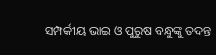ସମ୍ପର୍କୀୟ ଭାଇ ଓ ପୁରୁଷ ବନ୍ଧୁଙ୍କୁ ତଦନ୍ତ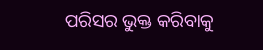ପରିସର ଭୁକ୍ତ କରିବାକୁ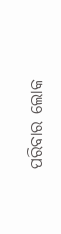ପରିବାର ଲୋକ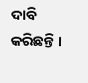ଦାବି କରିଛନ୍ତି ।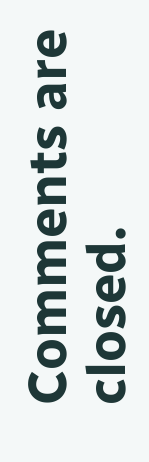Comments are closed.